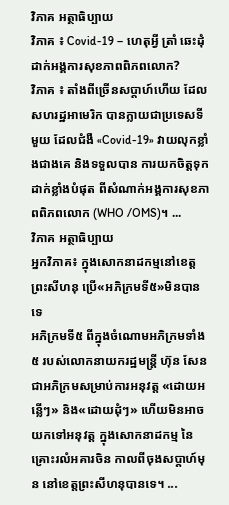វិភាគ អត្ថាធិប្បាយ
វិភាគ ៖ Covid-19 – ហេតុអ្វី ត្រាំ ឆេះដុំដាក់អង្គការសុខភាពពិភពលោក?
វិភាគ ៖ តាំងពីច្រើនសប្ដាហ៍ហើយ ដែលសហរដ្ឋអាមេរិក បានក្លាយជាប្រទេសទីមួយ ដែលជំងឺ «Covid-19» វាយលុកខ្លាំងជាងគេ និងទទួលបាន ការយកចិត្តទុកដាក់ខ្លាំងបំផុត ពីសំណាក់អង្គការសុខភាពពិភពលោក (WHO /OMS)។ ...
វិភាគ អត្ថាធិប្បាយ
អ្នកវិភាគ៖ ក្នុងសោកនាដកម្មនៅខេត្តព្រះសីហនុ ប្រើ«អភិក្រមទី៥»មិនបានទេ
អភិក្រមទី៥ ពីក្នុងចំណោមអភិក្រមទាំង៥ របស់លោកនាយករដ្ឋមន្ត្រី ហ៊ុន សែន ជាអភិក្រមសម្រាប់ការអនុវត្ត «ដោយអន្លើៗ» និង«ដោយដុំៗ» ហើយមិនអាចយកទៅអនុវត្ត ក្នុងសោកនាដកម្ម នៃគ្រោះរលំអគារចិន កាលពីចុងសប្ដាហ៍មុន នៅខេត្តព្រះសីហនុបានទេ។ ...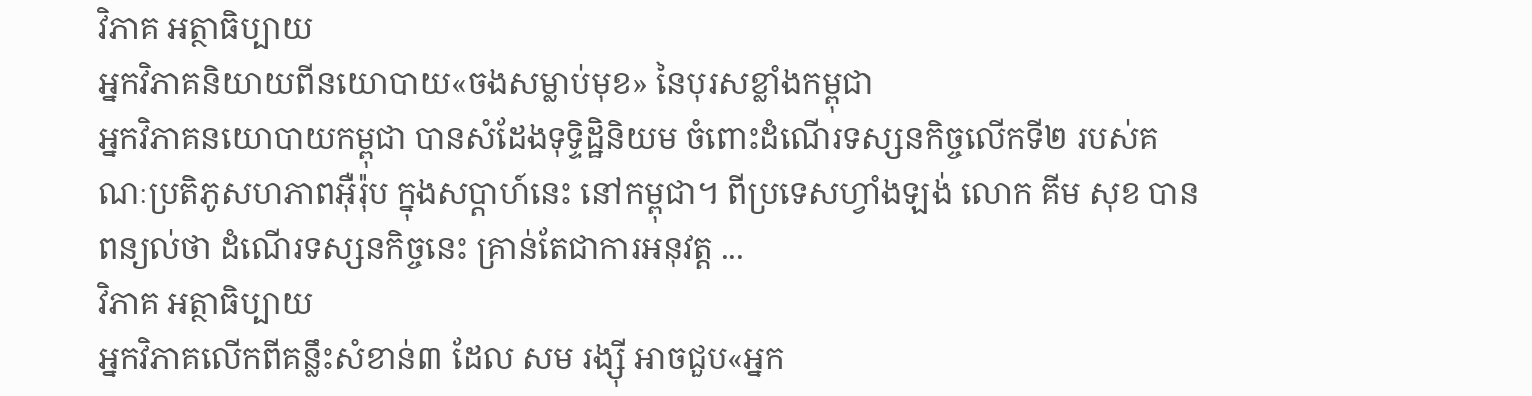វិភាគ អត្ថាធិប្បាយ
អ្នកវិភាគនិយាយពីនយោបាយ«ចងសម្លាប់មុខ» នៃបុរសខ្លាំងកម្ពុជា
អ្នកវិភាគនយោបាយកម្ពុជា បានសំដែងទុទ្ទិដ្ឋិនិយម ចំពោះដំណើរទស្សនកិច្ចលើកទី២ របស់គណៈប្រតិភូសហភាពអ៊ឺរ៉ុប ក្នុងសប្ដាហ៍នេះ នៅកម្ពុជា។ ពីប្រទេសហ្វាំងឡង់ លោក គីម សុខ បានពន្យល់ថា ដំណើរទស្សនកិច្ចនេះ គ្រាន់តែជាការអនុវត្ត ...
វិភាគ អត្ថាធិប្បាយ
អ្នកវិភាគលើកពីគន្លឹះសំខាន់៣ ដែល សម រង្ស៊ី អាចជួប«អ្នក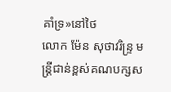គាំទ្រ»នៅថៃ
លោក ម៉ែន សុថាវរិន្ទ្រ មន្ត្រីជាន់ខ្ពស់គណបក្សស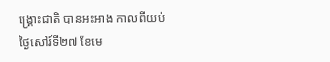ង្គ្រោះជាតិ បានអះអាង កាលពីយប់ថ្ងៃសៅរ៍ទី២៧ ខែមេ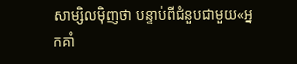សាម្សិលម៉ិញថា បន្ទាប់ពីជំនួបជាមួយ«អ្នកគាំ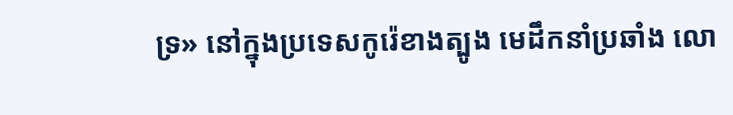ទ្រ» នៅក្នុងប្រទេសកូរ៉េខាងត្បូង មេដឹកនាំប្រឆាំង លោ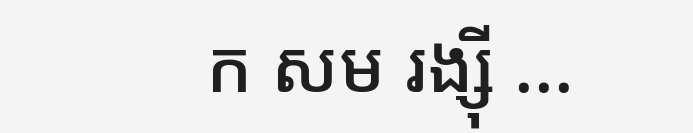ក សម រង្ស៊ី ...